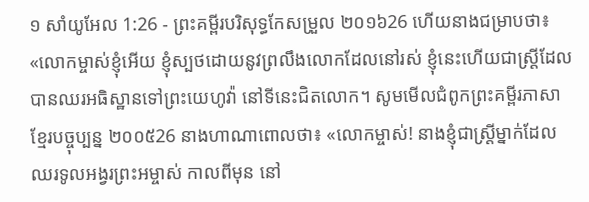១ សាំយូអែល 1:26 - ព្រះគម្ពីរបរិសុទ្ធកែសម្រួល ២០១៦26 ហើយនាងជម្រាបថា៖ «លោកម្ចាស់ខ្ញុំអើយ ខ្ញុំស្បថដោយនូវព្រលឹងលោកដែលនៅរស់ ខ្ញុំនេះហើយជាស្រ្តីដែលបានឈរអធិស្ឋានទៅព្រះយេហូវ៉ា នៅទីនេះជិតលោក។ សូមមើលជំពូកព្រះគម្ពីរភាសាខ្មែរបច្ចុប្បន្ន ២០០៥26 នាងហាណាពោលថា៖ «លោកម្ចាស់! នាងខ្ញុំជាស្ត្រីម្នាក់ដែលឈរទូលអង្វរព្រះអម្ចាស់ កាលពីមុន នៅ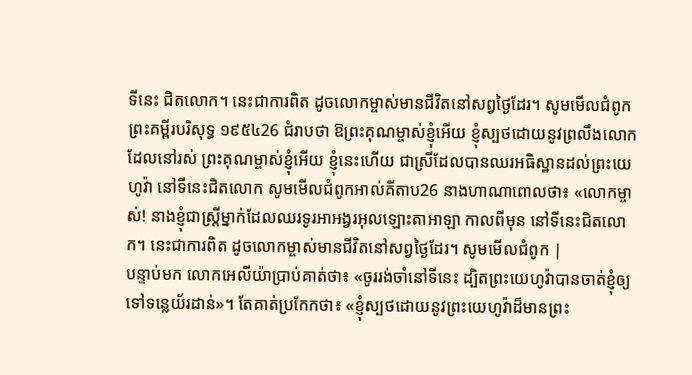ទីនេះ ជិតលោក។ នេះជាការពិត ដូចលោកម្ចាស់មានជីវិតនៅសព្វថ្ងៃដែរ។ សូមមើលជំពូកព្រះគម្ពីរបរិសុទ្ធ ១៩៥៤26 ជំរាបថា ឱព្រះគុណម្ចាស់ខ្ញុំអើយ ខ្ញុំស្បថដោយនូវព្រលឹងលោកដែលនៅរស់ ព្រះគុណម្ចាស់ខ្ញុំអើយ ខ្ញុំនេះហើយ ជាស្រីដែលបានឈរអធិស្ឋានដល់ព្រះយេហូវ៉ា នៅទីនេះជិតលោក សូមមើលជំពូកអាល់គីតាប26 នាងហាណាពោលថា៖ «លោកម្ចាស់! នាងខ្ញុំជាស្ត្រីម្នាក់ដែលឈរទូរអាអង្វរអុលឡោះតាអាឡា កាលពីមុន នៅទីនេះជិតលោក។ នេះជាការពិត ដូចលោកម្ចាស់មានជីវិតនៅសព្វថ្ងៃដែរ។ សូមមើលជំពូក |
បន្ទាប់មក លោកអេលីយ៉ាប្រាប់គាត់ថា៖ «ចូររង់ចាំនៅទីនេះ ដ្បិតព្រះយេហូវ៉ាបានចាត់ខ្ញុំឲ្យទៅទន្លេយ័រដាន់»។ តែគាត់ប្រកែកថា៖ «ខ្ញុំស្បថដោយនូវព្រះយេហូវ៉ាដ៏មានព្រះ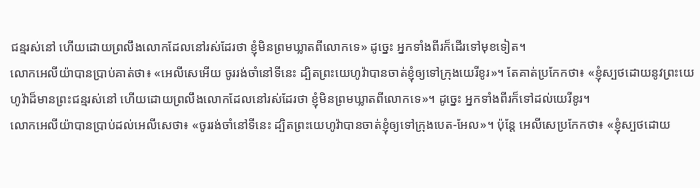ជន្មរស់នៅ ហើយដោយព្រលឹងលោកដែលនៅរស់ដែរថា ខ្ញុំមិនព្រមឃ្លាតពីលោកទេ» ដូច្នេះ អ្នកទាំងពីរក៏ដើរទៅមុខទៀត។
លោកអេលីយ៉ាបានប្រាប់គាត់ថា៖ «អេលីសេអើយ ចូររង់ចាំនៅទីនេះ ដ្បិតព្រះយេហូវ៉ាបានចាត់ខ្ញុំឲ្យទៅក្រុងយេរីខូរ»។ តែគាត់ប្រកែកថា៖ «ខ្ញុំស្បថដោយនូវព្រះយេហូវ៉ាដ៏មានព្រះជន្មរស់នៅ ហើយដោយព្រលឹងលោកដែលនៅរស់ដែរថា ខ្ញុំមិនព្រមឃ្លាតពីលោកទេ»។ ដូច្នេះ អ្នកទាំងពីរក៏ទៅដល់យេរីខូរ។
លោកអេលីយ៉ាបានប្រាប់ដល់អេលីសេថា៖ «ចូររង់ចាំនៅទីនេះ ដ្បិតព្រះយេហូវ៉ាបានចាត់ខ្ញុំឲ្យទៅក្រុងបេត-អែល»។ ប៉ុន្តែ អេលីសេប្រកែកថា៖ «ខ្ញុំស្បថដោយ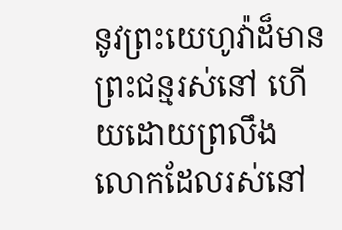នូវព្រះយេហូវ៉ាដ៏មានព្រះជន្មរស់នៅ ហើយដោយព្រលឹងលោកដែលរស់នៅ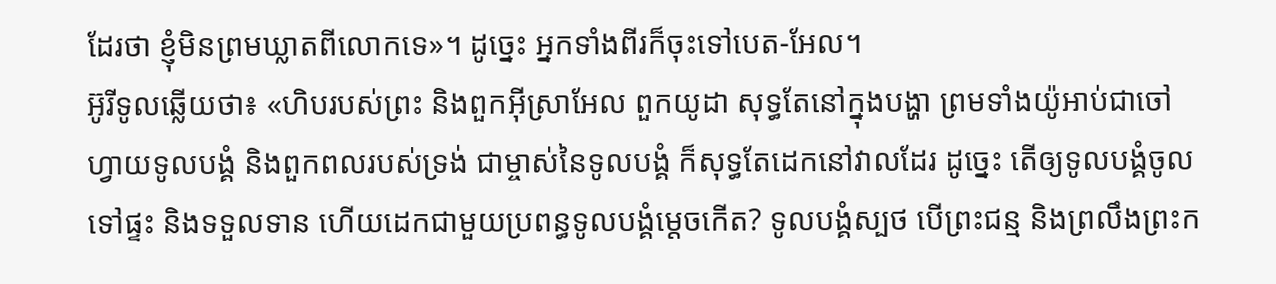ដែរថា ខ្ញុំមិនព្រមឃ្លាតពីលោកទេ»។ ដូច្នេះ អ្នកទាំងពីរក៏ចុះទៅបេត-អែល។
អ៊ូរីទូលឆ្លើយថា៖ «ហិបរបស់ព្រះ និងពួកអ៊ីស្រាអែល ពួកយូដា សុទ្ធតែនៅក្នុងបង្ហា ព្រមទាំងយ៉ូអាប់ជាចៅហ្វាយទូលបង្គំ និងពួកពលរបស់ទ្រង់ ជាម្ចាស់នៃទូលបង្គំ ក៏សុទ្ធតែដេកនៅវាលដែរ ដូច្នេះ តើឲ្យទូលបង្គំចូលទៅផ្ទះ និងទទួលទាន ហើយដេកជាមួយប្រពន្ធទូលបង្គំម្តេចកើត? ទូលបង្គំស្បថ បើព្រះជន្ម និងព្រលឹងព្រះក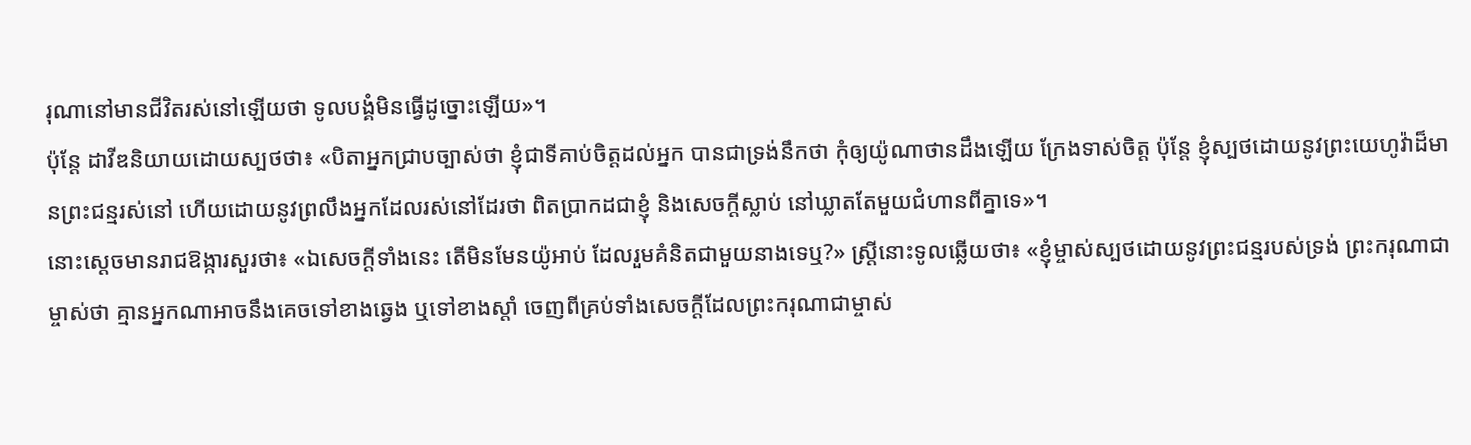រុណានៅមានជីវិតរស់នៅឡើយថា ទូលបង្គំមិនធ្វើដូច្នោះឡើយ»។
ប៉ុន្តែ ដាវីឌនិយាយដោយស្បថថា៖ «បិតាអ្នកជ្រាបច្បាស់ថា ខ្ញុំជាទីគាប់ចិត្តដល់អ្នក បានជាទ្រង់នឹកថា កុំឲ្យយ៉ូណាថានដឹងឡើយ ក្រែងទាស់ចិត្ត ប៉ុន្តែ ខ្ញុំស្បថដោយនូវព្រះយេហូវ៉ាដ៏មានព្រះជន្មរស់នៅ ហើយដោយនូវព្រលឹងអ្នកដែលរស់នៅដែរថា ពិតប្រាកដជាខ្ញុំ និងសេចក្ដីស្លាប់ នៅឃ្លាតតែមួយជំហានពីគ្នាទេ»។
នោះស្តេចមានរាជឱង្ការសួរថា៖ «ឯសេចក្ដីទាំងនេះ តើមិនមែនយ៉ូអាប់ ដែលរួមគំនិតជាមួយនាងទេឬ?» ស្ត្រីនោះទូលឆ្លើយថា៖ «ខ្ញុំម្ចាស់ស្បថដោយនូវព្រះជន្មរបស់ទ្រង់ ព្រះករុណាជាម្ចាស់ថា គ្មានអ្នកណាអាចនឹងគេចទៅខាងឆ្វេង ឬទៅខាងស្តាំ ចេញពីគ្រប់ទាំងសេចក្ដីដែលព្រះករុណាជាម្ចាស់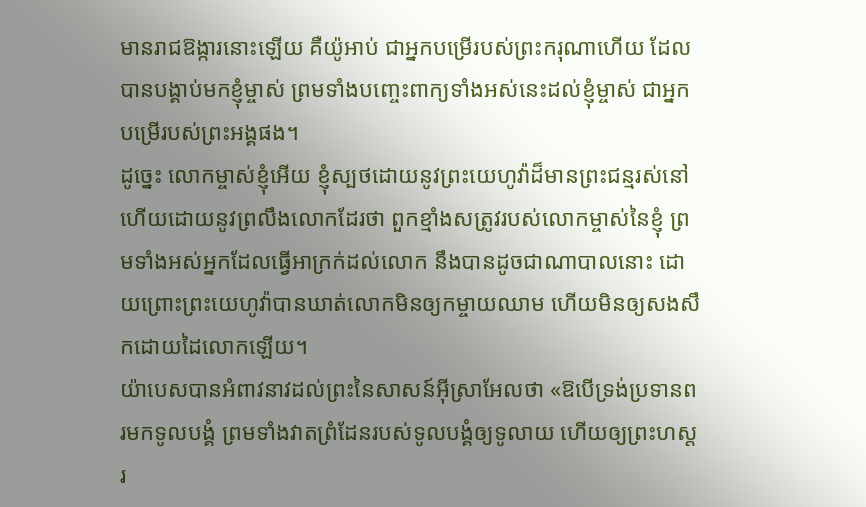មានរាជឱង្ការនោះឡើយ គឺយ៉ូអាប់ ជាអ្នកបម្រើរបស់ព្រះករុណាហើយ ដែលបានបង្គាប់មកខ្ញុំម្ចាស់ ព្រមទាំងបញ្ចេះពាក្យទាំងអស់នេះដល់ខ្ញុំម្ចាស់ ជាអ្នកបម្រើរបស់ព្រះអង្គផង។
ដូច្នេះ លោកម្ចាស់ខ្ញុំអើយ ខ្ញុំស្បថដោយនូវព្រះយេហូវ៉ាដ៏មានព្រះជន្មរស់នៅ ហើយដោយនូវព្រលឹងលោកដែរថា ពួកខ្មាំងសត្រូវរបស់លោកម្ចាស់នៃខ្ញុំ ព្រមទាំងអស់អ្នកដែលធ្វើអាក្រក់ដល់លោក នឹងបានដូចជាណាបាលនោះ ដោយព្រោះព្រះយេហូវ៉ាបានឃាត់លោកមិនឲ្យកម្ចាយឈាម ហើយមិនឲ្យសងសឹកដោយដៃលោកឡើយ។
យ៉ាបេសបានអំពាវនាវដល់ព្រះនៃសាសន៍អ៊ីស្រាអែលថា «ឱបើទ្រង់ប្រទានពរមកទូលបង្គំ ព្រមទាំងវាតព្រំដែនរបស់ទូលបង្គំឲ្យទូលាយ ហើយឲ្យព្រះហស្តរ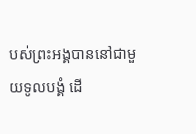បស់ព្រះអង្គបាននៅជាមួយទូលបង្គំ ដើ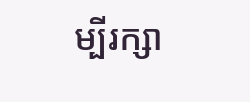ម្បីរក្សា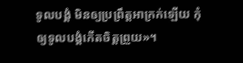ទូលបង្គំ មិនឲ្យប្រព្រឹត្តអាក្រក់ឡើយ កុំឲ្យទូលបង្គំកើតចិត្តព្រួយ»។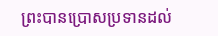ព្រះបានប្រោសប្រទានដល់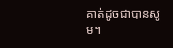គាត់ដូចជាបានសូម។